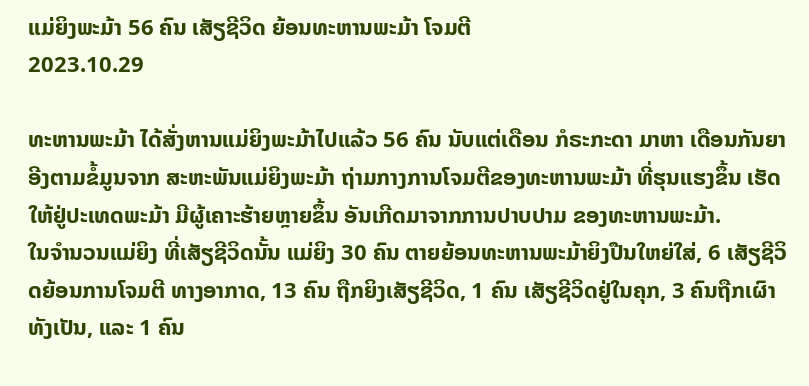ແມ່ຍິງພະມ້າ 56 ຄົນ ເສັຽຊີວິດ ຍ້ອນທະຫານພະມ້າ ໂຈມຕີ
2023.10.29

ທະຫານພະມ້າ ໄດ້ສັ່ງຫານແມ່ຍິງພະມ້າໄປແລ້ວ 56 ຄົນ ນັບແຕ່ເດືອນ ກໍຣະກະດາ ມາຫາ ເດືອນກັນຍາ ອີງຕາມຂໍ້ມູນຈາກ ສະຫະພັນແມ່ຍິງພະມ້າ ຖ່າມກາງການໂຈມຕີຂອງທະຫານພະມ້າ ທີ່ຮຸນແຮງຂຶ້ນ ເຮັດໃຫ້ຢູ່ປະເທດພະມ້າ ມີຜູ້ເຄາະຮ້າຍຫຼາຍຂຶ້ນ ອັນເກີດມາຈາກການປາບປາມ ຂອງທະຫານພະມ້າ.
ໃນຈໍານວນແມ່ຍິງ ທີ່ເສັຽຊີວິດນັ້ນ ແມ່ຍິງ 30 ຄົນ ຕາຍຍ້ອນທະຫານພະມ້າຍິງປືນໃຫຍ່ໃສ່, 6 ເສັຽຊີວິດຍ້ອນການໂຈມຕີ ທາງອາກາດ, 13 ຄົນ ຖືກຍິງເສັຽຊີວິດ, 1 ຄົນ ເສັຽຊີວິດຢູ່ໃນຄຸກ, 3 ຄົນຖືກເຜົາທັງເປັນ, ແລະ 1 ຄົນ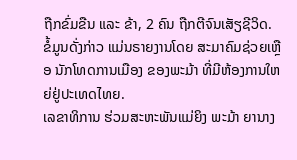ຖືກຂົ່ມຂືນ ແລະ ຂ້າ, 2 ຄົນ ຖືກຕີຈົນເສັຽຊີວິດ.
ຂໍ້ມູນດັ່ງກ່າວ ແມ່ນຣາຍງານໂດຍ ສະມາຄົມຊ່ວຍເຫຼືອ ນັກໂທດການເມືອງ ຂອງພະມ້າ ທີ່ມີຫ້ອງການໃຫຍ່ຢູ່ປະເທດໄທຍ.
ເລຂາທິການ ຮ່ວມສະຫະພັນແມ່ຍິງ ພະມ້າ ຍານາງ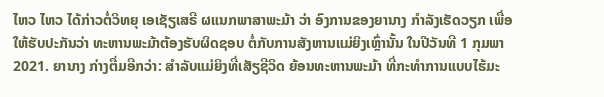ໄຫວ ໄຫວ ໄດ້ກ່າວຕໍ່ວິທຍຸ ເອເຊັຽເສຣີ ຜແນກພາສາພະມ້າ ວ່າ ອົງການຂອງຍານາງ ກໍາລັງເຮັດວຽກ ເພື່ອໃຫ້ຮັບປະກັນວ່າ ທະຫານພະມ້າຕ້ອງຮັບຜິດຊອບ ຕໍ່ກັບການສັງຫານແມ່ຍິງເຫຼົ່ານັ້ນ ໃນປີວັນທີ 1 ກຸມພາ 2021. ຍານາງ ກ່າງຕື່ມອີກວ່າ: ສໍາລັບແມ່ຍິງທີ່ເສັຽຊີວິດ ຍ້ອນທະຫານພະມ້າ ທີ່ກະທໍາການແບບໄຮ້ມະ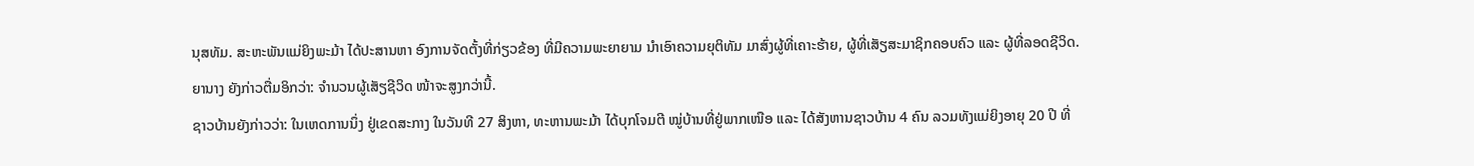ນຸສທັມ. ສະຫະພັນແມ່ຍິງພະມ້າ ໄດ້ປະສານຫາ ອົງການຈັດຕັ້ງທີ່ກ່ຽວຂ້ອງ ທີ່ມີຄວາມພະຍາຍາມ ນໍາເອົາຄວາມຍຸຕິທັມ ມາສົ່ງຜູ້ທີ່ເຄາະຮ້າຍ, ຜູ້ທີ່ເສັຽສະມາຊິກຄອບຄົວ ແລະ ຜູ້ທີ່ລອດຊີວິດ.
ຍານາງ ຍັງກ່າວຕື່ມອິກວ່າ: ຈໍານວນຜູ້ເສັຽຊີວິດ ໜ້າຈະສູງກວ່ານີ້.
ຊາວບ້ານຍັງກ່າວວ່າ: ໃນເຫດການນຶ່ງ ຢູ່ເຂດສະກາງ ໃນວັນທີ 27 ສິງຫາ, ທະຫານພະມ້າ ໄດ້ບຸກໂຈມຕີ ໝູ່ບ້ານທີ່ຢູ່ພາກເໜືອ ແລະ ໄດ້ສັງຫານຊາວບ້ານ 4 ຄົນ ລວມທັງແມ່ຍິງອາຍຸ 20 ປີ ທີ່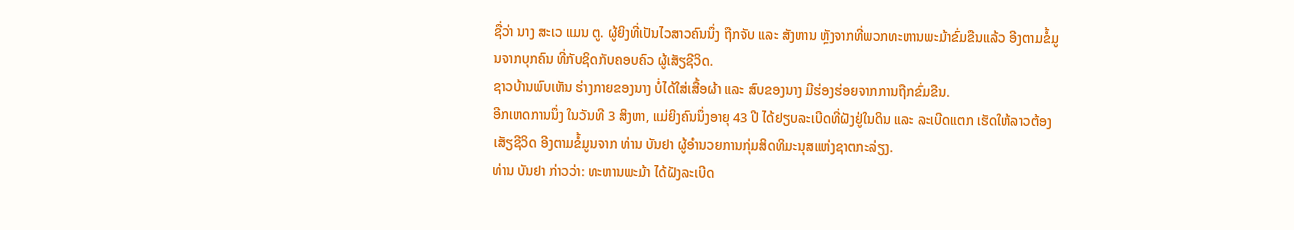ຊື່ວ່າ ນາງ ສະເວ ແມນ ຕູ. ຜູ້ຍິງທີ່ເປັນໄວສາວຄົນນຶ່ງ ຖືກຈັບ ແລະ ສັງຫານ ຫຼັງຈາກທີ່ພວກທະຫານພະມ້າຂົ່ມຂືນແລ້ວ ອີງຕາມຂໍ້ມູນຈາກບຸກຄົນ ທີ່ກັບຊິດກັບຄອບຄົວ ຜູ້ເສັຽຊີວິດ.
ຊາວບ້ານພົບເຫັນ ຮ່າງກາຍຂອງນາງ ບໍ່ໄດ້ໃສ່ເສື້ອຜ້າ ແລະ ສົບຂອງນາງ ມີຮ່ອງຮ່ອຍຈາກການຖືກຂົ່ມຂືນ.
ອີກເຫດການນຶ່ງ ໃນວັນທີ 3 ສິງຫາ, ແມ່ຍິງຄົນນຶ່ງອາຍຸ 43 ປີ ໄດ້ຢຽບລະເບີດທີ່ຝັງຢູ່ໃນດິນ ແລະ ລະເບີດແຕກ ເຮັດໃຫ້ລາວຕ້ອງເສັຽຊີວິດ ອີງຕາມຂໍ້ມູນຈາກ ທ່ານ ບັນຢາ ຜູ້ອໍານວຍການກຸ່ມສິດທິມະນຸສແຫ່ງຊາຕກະລ່ຽງ.
ທ່ານ ບັນຢາ ກ່າວວ່າ: ທະຫານພະມ້າ ໄດ້ຝັງລະເບີດ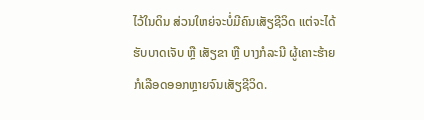ໄວ້ໃນດິນ ສ່ວນໃຫຍ່ຈະບໍ່ມີຄົນເສັຽຊີວິດ ແຕ່ຈະໄດ້ຮັບບາດເຈັບ ຫຼື ເສັຽຂາ ຫຼື ບາງກໍລະນີ ຜູ້ເຄາະຮ້າຍກໍເລືອດອອກຫຼາຍຈົນເສັຽຊີວິດ.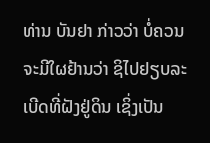ທ່ານ ບັນຢາ ກ່າວວ່າ ບໍ່ຄວນຈະມີໃຜຢ້ານວ່າ ຊິໄປຢຽບລະເບີດທີ່ຝັງຢູ່ດິນ ເຊິ່ງເປັນ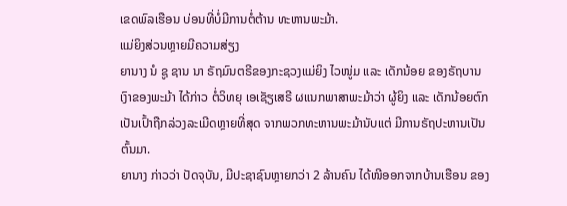ເຂດພົລເຮືອນ ບ່ອນທີ່ບໍ່ມີການຕໍ່ຕ້ານ ທະຫານພະມ້າ.
ແມ່ຍິງສ່ວນຫຼາຍມີຄວາມສ່ຽງ
ຍານາງ ນໍ ຊູ ຊານ ນາ ຣັຖມົນຕຣີຂອງກະຊວງແມ່ຍິງ ໄວໜູ່ມ ແລະ ເດັກນ້ອຍ ຂອງຣັຖບານເງົາຂອງພະມ້າ ໄດ້ກ່າວ ຕໍ່ວິທຍຸ ເອເຊັຽເສຣີ ຜແນກພາສາພະມ້າວ່າ ຜູ້ຍິງ ແລະ ເດັກນ້ອຍຕົກເປັນເປົ້າຖືກລ່ວງລະເມີດຫຼາຍທີ່ສຸດ ຈາກພວກທະຫານພະມ້ານັບແຕ່ ມີການຣັຖປະຫານເປັນຕົ້ນມາ.
ຍານາງ ກ່າວວ່າ ປັດຈຸບັນ, ມີປະຊາຊົນຫຼາຍກວ່າ 2 ລ້ານຄົນ ໄດ້ໜີອອກຈາກບ້ານເຮືອນ ຂອງ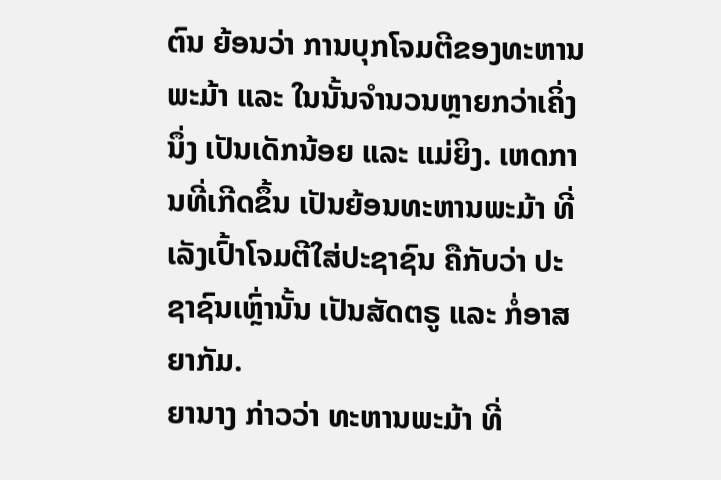ຕົນ ຍ້ອນວ່າ ການບຸກໂຈມຕີຂອງທະຫານພະມ້າ ແລະ ໃນນັ້ນຈໍານວນຫຼາຍກວ່າເຄິ່ງນຶ່ງ ເປັນເດັກນ້ອຍ ແລະ ແມ່ຍິງ. ເຫດການທີ່ເກີດຂຶ້ນ ເປັນຍ້ອນທະຫານພະມ້າ ທີ່ເລັງເປົ້າໂຈມຕີໃສ່ປະຊາຊົນ ຄືກັບວ່າ ປະຊາຊົນເຫຼົ່ານັ້ນ ເປັນສັດຕຣູ ແລະ ກໍ່ອາສຍາກັມ.
ຍານາງ ກ່າວວ່າ ທະຫານພະມ້າ ທີ່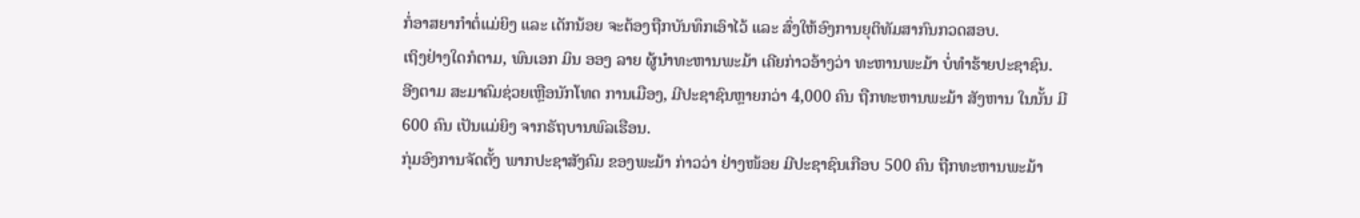ກໍ່ອາສຍາກໍາຕໍ່ແມ່ຍິງ ແລະ ເດັກນ້ອຍ ຈະຕ້ອງຖືກບັນທຶກເອົາໄວ້ ແລະ ສົ່ງໃຫ້ອົງການຍຸຕິທັມສາກົນກວດສອບ.
ເຖິງຢ່າງໃດກໍຕາມ, ພົນເອກ ມິນ ອອງ ລາຍ ຜູ້ນໍາທະຫານພະມ້າ ເຄີຍກ່າວອ້າງວ່າ ທະຫານພະມ້າ ບໍ່ທໍາຮ້າຍປະຊາຊົນ.
ອີງຕາມ ສະມາຄົມຊ່ວຍເຫຼືອນັກໂທດ ການເມືອງ, ມີປະຊາຊົນຫຼາຍກວ່າ 4,000 ຄົນ ຖືກທະຫານພະມ້າ ສັງຫານ ໃນນັ້ນ ມີ 600 ຄົນ ເປັນແມ່ຍິງ ຈາກຣັຖບານພົລເຮືອນ.
ກຸ່ມອົງການຈັດຕັ້ງ ພາກປະຊາສັງຄົມ ຂອງພະມ້າ ກ່າວວ່າ ຢ່າງໜ້ອຍ ມີປະຊາຊົນເກືອບ 500 ຄົນ ຖືກທະຫານພະມ້າ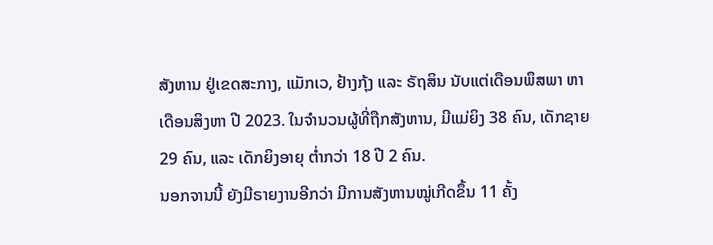ສັງຫານ ຢູ່ເຂດສະກາງ, ແມັກເວ, ຢ້າງກຸ້ງ ແລະ ຣັຖສິນ ນັບແຕ່ເດືອນພຶສພາ ຫາ ເດືອນສິງຫາ ປີ 2023. ໃນຈໍານວນຜູ້ທີ່ຖືກສັງຫານ, ມີແມ່ຍິງ 38 ຄົນ, ເດັກຊາຍ 29 ຄົນ, ແລະ ເດັກຍິງອາຍຸ ຕໍ່າກວ່າ 18 ປີ 2 ຄົນ.
ນອກຈານນີ້ ຍັງມີຣາຍງານອີກວ່າ ມີການສັງຫານໝູ່ເກີດຂຶ້ນ 11 ຄັ້ງ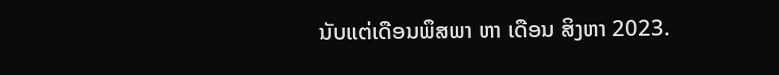ນັບແຕ່ເດືອນພຶສພາ ຫາ ເດືອນ ສິງຫາ 2023.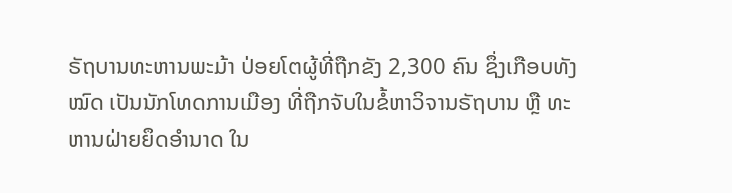ຣັຖບານທະຫານພະມ້າ ປ່ອຍໂຕຜູ້ທີ່ຖືກຂັງ 2,300 ຄົນ ຊຶ່ງເກືອບທັງໝົດ ເປັນນັກໂທດການເມືອງ ທີ່ຖືກຈັບໃນຂໍ້ຫາວິຈານຣັຖບານ ຫຼື ທະຫານຝ່າຍຍຶດອຳນາດ ໃນ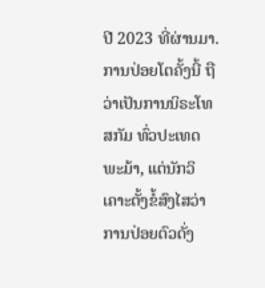ປີ 2023 ທີ່ຜ່ານມາ.
ການປ່ອຍໂຕຄັ້ງນີ້ ຖືວ່າເປັນການນິຣະໂທສກັມ ທົ່ວປະເທດພະມ້າ, ແຕ່ນັກວິເຄາະຕັ້ງຂໍ້ສົງໄສວ່າ ການປ່ອຍຕົວດັ່ງ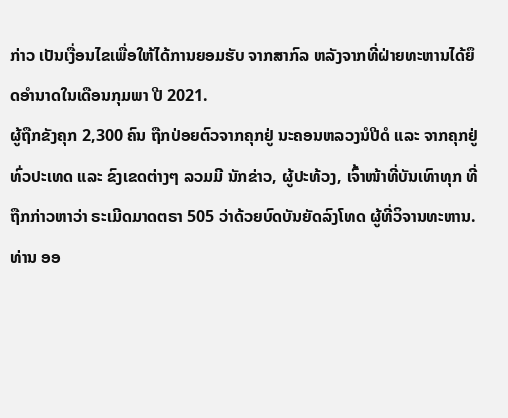ກ່າວ ເປັນເງື່ອນໄຂເພື່ອໃຫ້ໄດ້ການຍອມຮັບ ຈາກສາກົລ ຫລັງຈາກທີ່ຝ່າຍທະຫານໄດ້ຍຶດອຳນາດໃນເດືອນກຸມພາ ປີ 2021.
ຜູ້ຖືກຂັງຄຸກ 2,300 ຄົນ ຖືກປ່ອຍຕົວຈາກຄຸກຢູ່ ນະຄອນຫລວງນໍປີດໍ ແລະ ຈາກຄຸກຢູ່ທົ່ວປະເທດ ແລະ ຂົງເຂດຕ່າງໆ ລວມມີ ນັກຂ່າວ, ຜູ້ປະທ້ວງ, ເຈົ້າໜ້າທີ່ບັນເທົາທຸກ ທີ່ຖືກກ່າວຫາວ່າ ຣະເມີດມາດຕຣາ 505 ວ່າດ້ວຍບົດບັນຍັດລົງໂທດ ຜູ້ທີ່ວິຈານທະຫານ.
ທ່ານ ອອ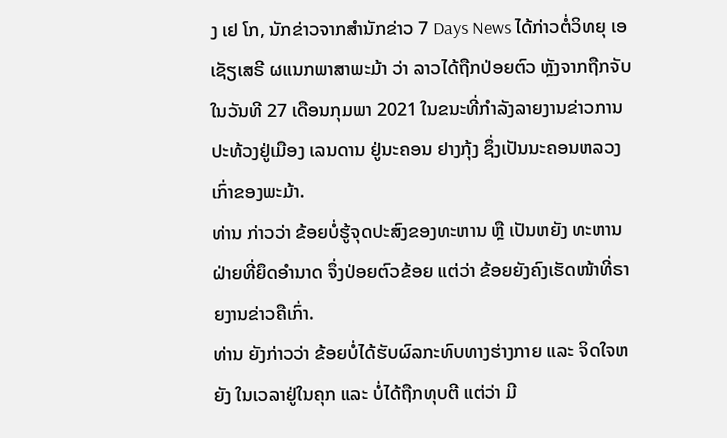ງ ເຢ ໂກ, ນັກຂ່າວຈາກສຳນັກຂ່າວ 7 Days News ໄດ້ກ່າວຕໍ່ວິທຍຸ ເອເຊັຽເສຣີ ຜແນກພາສາພະມ້າ ວ່າ ລາວໄດ້ຖືກປ່ອຍຕົວ ຫຼັງຈາກຖືກຈັບໃນວັນທີ 27 ເດືອນກຸມພາ 2021 ໃນຂນະທີ່ກຳລັງລາຍງານຂ່າວການປະທ້ວງຢູ່ເມືອງ ເລນດານ ຢູ່ນະຄອນ ຢາງກຸ້ງ ຊຶ່ງເປັນນະຄອນຫລວງເກົ່າຂອງພະມ້າ.
ທ່ານ ກ່າວວ່າ ຂ້ອຍບໍ່ຮູ້ຈຸດປະສົງຂອງທະຫານ ຫຼື ເປັນຫຍັງ ທະຫານຝ່າຍທີ່ຍຶດອຳນາດ ຈຶ່ງປ່ອຍຕົວຂ້ອຍ ແຕ່ວ່າ ຂ້ອຍຍັງຄົງເຮັດໜ້າທີ່ຣາຍງານຂ່າວຄືເກົ່າ.
ທ່ານ ຍັງກ່າວວ່າ ຂ້ອຍບໍ່ໄດ້ຮັບຜົລກະທົບທາງຮ່າງກາຍ ແລະ ຈິດໃຈຫຍັງ ໃນເວລາຢູ່ໃນຄຸກ ແລະ ບໍ່ໄດ້ຖືກທຸບຕີ ແຕ່ວ່າ ມີ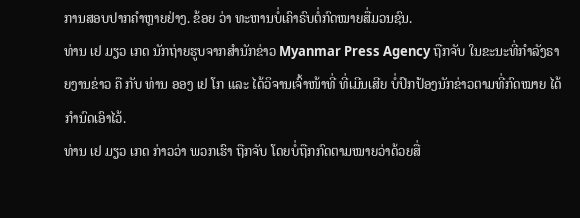ການສອບປາກຄຳຫຼາຍຢ່າງ. ຂ້ອຍ ວ່າ ທະຫານບໍ່ເຄົາຣົບຕໍ່ກົດໝາຍສື່ມວນຊົນ.
ທ່ານ ເຢ ມຽວ ເກດ ນັກຖ່າຍຮູບຈາກສຳນັກຂ່າວ Myanmar Press Agency ຖືກຈັບ ໃນຂະນະທີ່ກຳລັງຣາຍງານຂ່າວ ຄື ກັບ ທ່ານ ອອງ ເຢ ໂກ ແລະ ໄດ້ວິຈານເຈົ້າໜ້າທີ່ ທີ່ເມີນເສີຍ ບໍ່ປົກປ້ອງນັກຂ່າວຕາມທີ່ກົດໝາຍ ໄດ້ກຳນົດເອົາໄວ້.
ທ່ານ ເຢ ມຽວ ເກດ ກ່າວວ່າ ພວກເຮົາ ຖືກຈັບ ໂດຍບໍ່ຖືກກົດຕາມໝາຍວ່າດ້ວຍສື່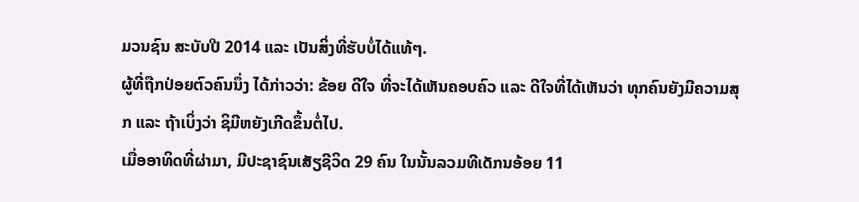ມວນຊົນ ສະບັບປີ 2014 ແລະ ເປັນສິ່ງທີ່ຮັບບໍ່ໄດ້ແທ້ໆ.
ຜູ້ທີ່ຖືກປ່ອຍຕົວຄົນນຶ່ງ ໄດ້ກ່າວວ່າ: ຂ້ອຍ ດີໃຈ ທີ່ຈະໄດ້ເຫັນຄອບຄົວ ແລະ ດີໃຈທີ່ໄດ້ເຫັນວ່າ ທຸກຄົນຍັງມີຄວາມສຸກ ແລະ ຖ້າເບິ່ງວ່າ ຊິມີຫຍັງເກີດຂຶ້ນຕໍ່ໄປ.
ເມື່ອອາທິດທີ່ຜ່າມາ, ມີປະຊາຊົນເສັຽຊີວິດ 29 ຄົນ ໃນນັ້ນລວມທີເດັກນອ້ອຍ 11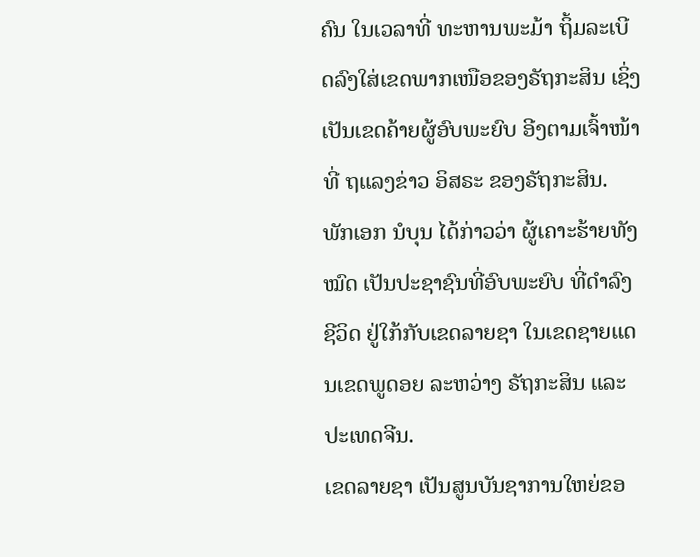ຄົນ ໃນເວລາທີ່ ທະຫານພະມ້າ ຖິ້ມລະເບີດລົງໃສ່ເຂດພາກເໜືອຂອງຣັຖກະສິນ ເຊິ່ງເປັນເຂດຄ້າຍຜູ້ອົບພະຍົບ ອີງຕາມເຈົ້າໜ້າທີ່ ຖແລງຂ່າວ ອິສຣະ ຂອງຣັຖກະສິນ.
ພັກເອກ ນໍບຸນ ໄດ້ກ່າວວ່າ ຜູ້ເຄາະຮ້າຍທັງໝົດ ເປັນປະຊາຊົນທີ່ອົບພະຍົບ ທີ່ດໍາລົງຊີວິດ ຢູ່ໃກ້ກັບເຂດລາຍຊາ ໃນເຂດຊາຍແດນເຂດພູດອຍ ລະຫວ່າງ ຣັຖກະສິນ ແລະ ປະເທດຈີນ.
ເຂດລາຍຊາ ເປັນສູນບັນຊາການໃຫຍ່ຂອ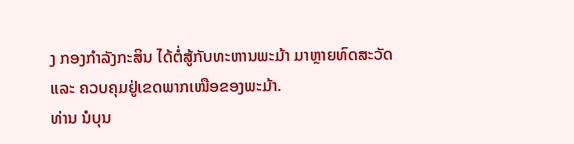ງ ກອງກໍາລັງກະສິນ ໄດ້ຕໍ່ສູ້ກັບທະຫານພະມ້າ ມາຫຼາຍທົດສະວັດ ແລະ ຄວບຄຸມຢູ່ເຂດພາກເໜືອຂອງພະມ້າ.
ທ່ານ ນໍບຸນ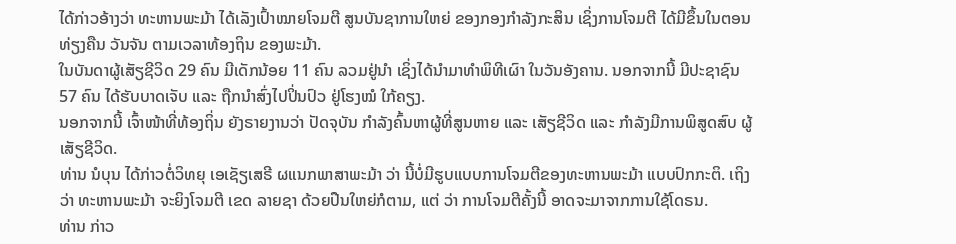ໄດ້ກ່າວອ້າງວ່າ ທະຫານພະມ້າ ໄດ້ເລັງເປົ້າໝາຍໂຈມຕີ ສູນບັນຊາການໃຫຍ່ ຂອງກອງກໍາລັງກະສິນ ເຊິ່ງການໂຈມຕີ ໄດ້ມີຂຶ້ນໃນຕອນທ່ຽງຄືນ ວັນຈັນ ຕາມເວລາທ້ອງຖິນ ຂອງພະມ້າ.
ໃນບັນດາຜູ້ເສັຽຊີວິດ 29 ຄົນ ມີເດັກນ້ອຍ 11 ຄົນ ລວມຢູ່ນໍາ ເຊິ່ງໄດ້ນໍາມາທໍາພິທີເຜົາ ໃນວັນອັງຄານ. ນອກຈາກນີ້ ມີປະຊາຊົນ 57 ຄົນ ໄດ້ຮັບບາດເຈັບ ແລະ ຖືກນໍາສົ່ງໄປປິ່ນປົວ ຢູ່ໂຮງໝໍ ໃກ້ຄຽງ.
ນອກຈາກນີ້ ເຈົ້າໜ້າທີ່ທ້ອງຖິ່ນ ຍັງຣາຍງານວ່າ ປັດຈຸບັນ ກໍາລັງຄົ້ນຫາຜູ້ທີ່ສູນຫາຍ ແລະ ເສັຽຊີວິດ ແລະ ກໍາລັງມີການພິສູດສົບ ຜູ້ເສັຽຊີວິດ.
ທ່ານ ນໍບຸນ ໄດ້ກ່າວຕໍ່ວິທຍຸ ເອເຊັຽເສຣີ ຜແນກພາສາພະມ້າ ວ່າ ນີ້ບໍ່ມີຮູບແບບການໂຈມຕີຂອງທະຫານພະມ້າ ແບບປົກກະຕິ. ເຖິງວ່າ ທະຫານພະມ້າ ຈະຍິງໂຈມຕີ ເຂດ ລາຍຊາ ດ້ວຍປືນໃຫຍ່ກໍຕາມ, ແຕ່ ວ່າ ການໂຈມຕີຄັ້ງນີ້ ອາດຈະມາຈາກການໃຊ້ໂດຣນ.
ທ່ານ ກ່າວ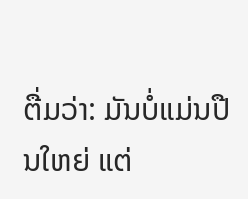ຕື່ມວ່າ: ມັນບໍ່ແມ່ນປືນໃຫຍ່ ແຕ່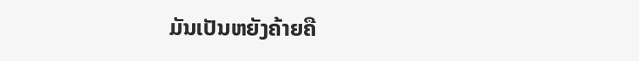ມັນເປັນຫຍັງຄ້າຍຄື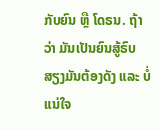ກັບຍົນ ຫຼື ໂດຣນ. ຖ້າວ່າ ມັນເປັນຍົນສູ້ຣົບ ສຽງມັນຕ້ອງດັງ ແລະ ບໍ່ແນ່ໃຈ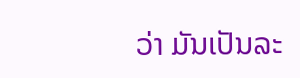ວ່າ ມັນເປັນລະ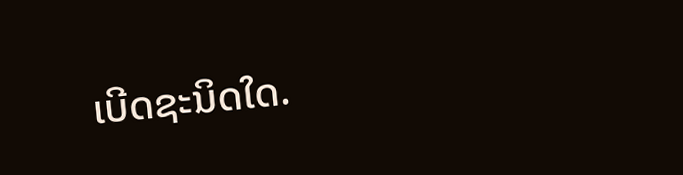ເບີດຊະນິດໃດ.